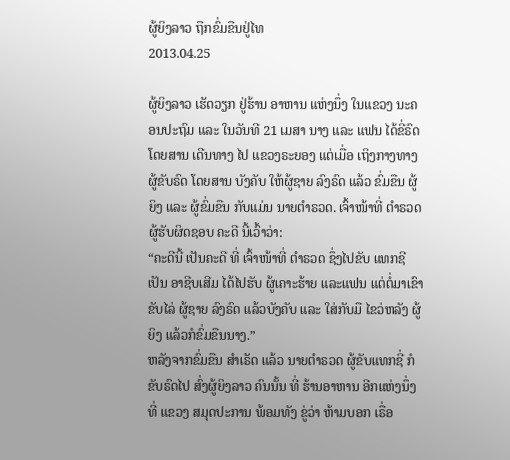ຜູ້ຍິງລາວ ຖືກຂົ່ມຂືນຢູ່ໄທ
2013.04.25

ຜູ້ຍິງລາວ ເຮັດວຽກ ຢູ່ຮ້ານ ອາຫານ ແຫ່ງນຶ່ງ ໃນແຂວງ ນະຄອນປະຖົມ ແລະ ໃນວັນທີ 21 ເມສາ ນາງ ແລະ ແຟນ ໄດ້ຂີ່ຣົດ ໂດຍສານ ເດີນທາງ ໄປ ແຂວງຣະຍອງ ແຕ່ເມື່ອ ເຖິງກາງທາງ ຜູ້ຂັບຣົດ ໂດຍສານ ບັງຄັບ ໃຫ້ຜູ້ຊາຍ ລົງຣົດ ແລ້ວ ຂົ່ມຂືນ ຜູ້ຍິງ ແລະ ຜູ້ຂົ່ມຂືນ ກັບແມ່ນ ນາຍຕຳຣວດ. ເຈົ້າໜ້າທີ່ ຕຳຣວດ ຜູ້ຮັບຜິດຊອບ ຄະດີ ນີ້ເວົ້າວ່າ:
“ຄະດີນີ້ ເປັນຄະດີ ທີ່ ເຈົ້າໜ້າທີ່ ຕຳຣວດ ຊຶ່ງໄປຂັບ ແທກຊີ ເປັນ ອາຊີບເສີມ ໄດ້ໄປຮັບ ຜູ້ເຄາະຮ້າຍ ແລະແຟນ ແຕ່ຕໍ່ມາເຂົາ ຂັບໄລ່ ຜູ້ຊາຍ ລົງຣົດ ແລ້ວບັງຄັບ ແລະ ໃສ່ກັບມື ໄຂວ່ຫລັງ ຜູ້ຍິງ ແລ້ວກໍຂົ່ມຂືນນາງ.”
ຫລັງຈາກຂົ່ມຂືນ ສຳເຣັດ ແລ້ວ ນາຍຕຳຣວດ ຜູ້ຂັບແທກຊີ່ ກໍຂັບຣົດໄປ ສົ່ງຜູ້ຍິງລາວ ຄົນນັ້ນ ທີ່ ຮ້ານອາຫານ ອີກແຫ່ງນຶ່ງ ທີ່ ແຂວງ ສມຸດປະການ ພ້ອມທັງ ຂູ່ວ່າ ຫ້າມບອກ ເຣື່ອ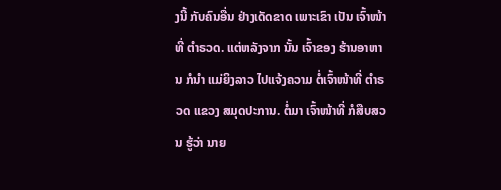ງນີ້ ກັບຄົນອື່ນ ຢ່າງເດັດຂາດ ເພາະເຂົາ ເປັນ ເຈົ້າໜ້າທີ່ ຕຳຣວດ. ແຕ່ຫລັງຈາກ ນັ້ນ ເຈົ້າຂອງ ຮ້ານອາຫານ ກໍນຳ ແມ່ຍິງລາວ ໄປແຈ້ງຄວາມ ຕໍ່ເຈົ້າໜ້າທີ່ ຕຳຣວດ ແຂວງ ສມຸດປະການ. ຕໍ່ມາ ເຈົ້າໜ້າທີ່ ກໍສືບສວນ ຮູ້ວ່າ ນາຍ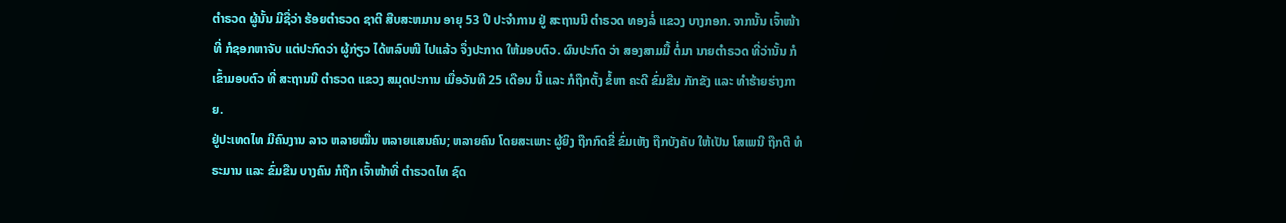ຕຳຣວດ ຜູ້ນັ້ນ ມີຊື່ວ່າ ຮ້ອຍຕຳຣວດ ຊາຕີ ສືບສະຫມານ ອາຍຸ 53 ປີ ປະຈຳການ ຢູ່ ສະຖານນີ ຕຳຣວດ ທອງລໍ່ ແຂວງ ບາງກອກ. ຈາກນັ້ນ ເຈົ້າໜ້າທີ່ ກໍຊອກຫາຈັບ ແຕ່ປະກົດວ່າ ຜູ້ກ່ຽວ ໄດ້ຫລົບໜີ ໄປແລ້ວ ຈຶ່ງປະກາດ ໃຫ້ມອບຕົວ. ຜົນປະກົດ ວ່າ ສອງສາມມື້ ຕໍ່ມາ ນາຍຕຳຣວດ ທີ່ວ່ານັ້ນ ກໍເຂົ້າມອບຕົວ ທີ່ ສະຖານນີ ຕຳຣວດ ແຂວງ ສມຸດປະການ ເມື່ອວັນທີ 25 ເດືອນ ນີ້ ແລະ ກໍຖືກຕັ້ງ ຂໍ້ຫາ ຄະດີ ຂົ່ມຂືນ ກັກຂັງ ແລະ ທຳຮ້າຍຮ່າງກາຍ.
ຢູ່ປະເທດໄທ ມີຄົນງານ ລາວ ຫລາຍໝື່ນ ຫລາຍແສນຄົນ; ຫລາຍຄົນ ໂດຍສະເພາະ ຜູ້ຍິງ ຖືກກົດຂີ່ ຂົ່ມເຫັງ ຖືກບັງຄັບ ໃຫ້ເປັນ ໂສເພນີ ຖືກຕີ ທໍຣະມານ ແລະ ຂົ່ມຂືນ ບາງຄົນ ກໍຖືກ ເຈົ້າໜ້າທີ່ ຕຳຣວດໄທ ຊົດ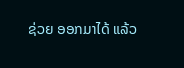ຊ່ວຍ ອອກມາໄດ້ ແລ້ວ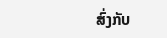ສົ່ງກັບ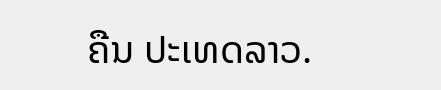ຄືນ ປະເທດລາວ.